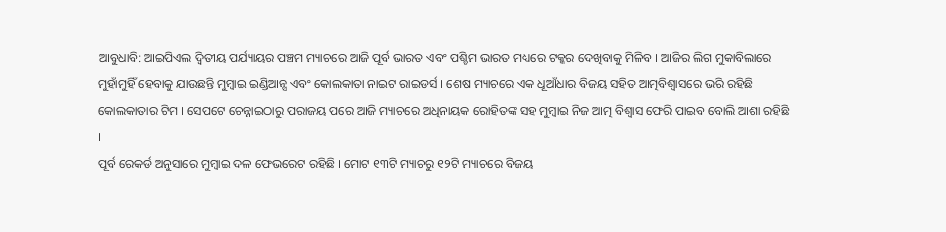ଆବୁଧାବି: ଆଇପିଏଲ ଦ୍ୱିତୀୟ ପର୍ଯ୍ୟାୟର ପଞ୍ଚମ ମ୍ୟାଚରେ ଆଜି ପୂର୍ବ ଭାରତ ଏବଂ ପଶ୍ଚିମ ଭାରତ ମଧ୍ୟରେ ଟକ୍କର ଦେଖିବାକୁ ମିଳିବ । ଆଜିର ଲିଗ ମୁକାବିଲାରେ ମୁହାଁମୁହିଁ ହେବାକୁ ଯାଉଛନ୍ତି ମୁମ୍ବାଇ ଇଣ୍ଡିଆନ୍ସ ଏବଂ କୋଲକାତା ନାଇଟ ରାଇଡର୍ସ । ଶେଷ ମ୍ୟାଚରେ ଏକ ଧୂଆଁଧାର ବିଜୟ ସହିତ ଆତ୍ମବିଶ୍ୱାସରେ ଭରି ରହିଛି କୋଲକାତାର ଟିମ । ସେପଟେ ଚେନ୍ନାଇଠାରୁ ପରାଜୟ ପରେ ଆଜି ମ୍ୟାଚରେ ଅଧିନାୟକ ରୋହିତଙ୍କ ସହ ମୁମ୍ବାଇ ନିଜ ଆତ୍ମ ବିଶ୍ୱାସ ଫେରି ପାଇବ ବୋଲି ଆଶା ରହିଛି ।
ପୂର୍ବ ରେକର୍ଡ ଅନୁସାରେ ମୁମ୍ବାଇ ଦଳ ଫେଭରେଟ ରହିଛି । ମୋଟ ୧୩ଟି ମ୍ୟାଚରୁ ୧୨ଟି ମ୍ୟାଚରେ ବିଜୟ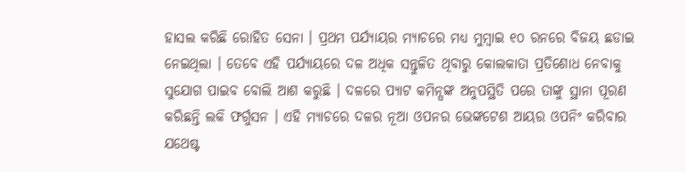ହାସଲ କରିଛି ରୋହିତ ସେନା । ପ୍ରଥମ ପର୍ଯ୍ୟାୟର ମ୍ୟାଚରେ ମଧ୍ୟ ମୁମ୍ବାଇ ୧୦ ରନରେ ବିଜୟ ଛଡାଇ ନେଇଥିଲା । ତେବେ ଏହି ପର୍ଯ୍ୟାୟରେ ଦଳ ଅଧିକ ସନ୍ତୁଳିତ ଥିବାରୁ କୋଲକାତା ପ୍ରତିଶୋଧ ନେବାକୁ ସୁଯୋଗ ପାଇବ ବୋଲି ଆଶ କରୁଛି । ଦଳରେ ପ୍ୟାଟ କମିନ୍ସଙ୍କ ଅନୁପସ୍ଥିତି ପରେ ତାଙ୍କୁ ସ୍ଥାନା ପୂରଣ କରିଛନ୍ତି ଲକି ଫର୍ଗୁସନ । ଏହି ମ୍ୟାଚରେ ଦଳର ନୂଆ ଓପନର ଭେଙ୍କଟେଶ ଆୟର ଓପନିଂ କରିବାର ଯଥେଷ୍ଟ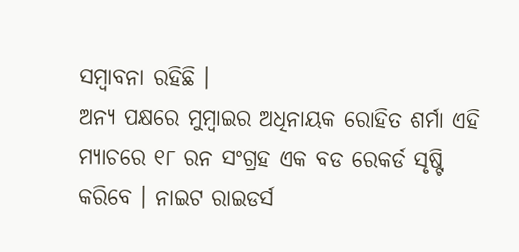ସମ୍ବାବନା ରହିଛି ।
ଅନ୍ୟ ପକ୍ଷରେ ମୁମ୍ବାଇର ଅଧିନାୟକ ରୋହିତ ଶର୍ମା ଏହି ମ୍ୟାଚରେ ୧୮ ରନ ସଂଗ୍ରହ ଏକ ବଡ ରେକର୍ଡ ସୃଷ୍ଟି କରିବେ । ନାଇଟ ରାଇଡର୍ସ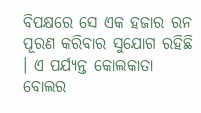ବିପକ୍ଷରେ ସେ ଏକ ହଜାର ରନ ପୂରଣ କରିବାର ସୁଯୋଗ ରହିଛି । ଏ ପର୍ଯ୍ୟନ୍ତ କୋଲକାତା ବୋଲର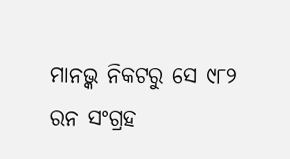ମାନଭ୍କ ନିକଟରୁ ସେ ୯୮୨ ରନ ସଂଗ୍ରହ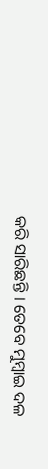କରି ସାରିଛନ୍ତି । ତେବେ ମୁମ୍ବାଇ ଦଳ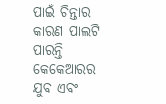ପାଇଁ ଚିନ୍ତାର କାରଣ ପାଲଟି ପାରନ୍ତି କେକେଆରର ଯୁବ ଏବଂ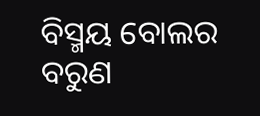ବିସ୍ମୟ ବୋଲର ବରୁଣ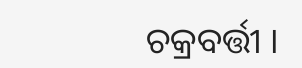ଚକ୍ରବର୍ତ୍ତୀ ।